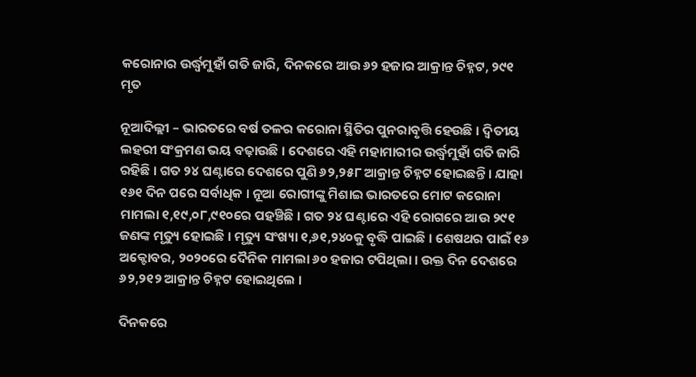କରୋନାର ଉର୍ଦ୍ଧ୍ୱମୁହାଁ ଗତି ଜାରି, ଦିନକରେ ଆଉ ୬୨ ହଜାର ଆକ୍ରାନ୍ତ ଚିହ୍ନଟ, ୨୯୧ ମୃତ

ନୂଆଦିଲ୍ଲୀ – ଭାରତରେ ବର୍ଷ ତଳର କରୋନା ସ୍ଥିତିର ପୁନରାବୃତ୍ତି ହେଉଛି । ଦ୍ୱିତୀୟ ଲହରୀ ସଂକ୍ରମଣ ଭୟ ବଢ଼ାଉଛି । ଦେଶରେ ଏହି ମହାମାରୀର ଉର୍ଦ୍ଧ୍ୱମୁହାଁ ଗତି ଜାରି ରହିଛି । ଗତ ୨୪ ଘଣ୍ଟାରେ ଦେଶରେ ପୁଣି ୬୨,୨୫୮ ଆକ୍ରାନ୍ତ ଚିହ୍ନଟ ହୋଇଛନ୍ତି । ଯାହା ୧୬୧ ଦିନ ପରେ ସର୍ବାଧିକ । ନୂଆ ରୋଗୀଙ୍କୁ ମିଶାଇ ଭାରତରେ ମୋଟ କରୋନା ମାମଲା ୧,୧୯,୦୮,୯୧୦ରେ ପହଞ୍ଚିଛି । ଗତ ୨୪ ଘଣ୍ଟାରେ ଏହି ରୋଗରେ ଆଉ ୨୯୧ ଜଣଙ୍କ ମୃତ୍ୟୁ ହୋଇଛି । ମୃତ୍ୟୁ ସଂଖ୍ୟା ୧,୬୧,୨୪୦କୁ ବୃଦ୍ଧି ପାଇଛି । ଶେଷଥର ପାଇଁ ୧୬ ଅକ୍ଟୋବର, ୨୦୨୦ରେ ଦୈନିକ ମାମଲା ୬୦ ହଜାର ଟପିଥିଲା । ଉକ୍ତ ଦିନ ଦେଶରେ ୬୨,୨୧୨ ଆକ୍ରାନ୍ତ ଚିହ୍ନଟ ହୋଇଥିଲେ ।

ଦିନକରେ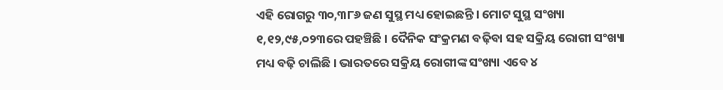ଏହି ରୋଗରୁ ୩୦,୩୮୬ ଜଣ ସୁସ୍ଥ ମଧ୍ୟ ହୋଇଛନ୍ତି । ମୋଟ ସୁସ୍ଥ ସଂଖ୍ୟା ୧,୧୨,୯୫,୦୨୩ରେ ପହଞ୍ଚିଛି । ଦୈନିକ ସଂକ୍ରମଣ ବଢ଼ିବା ସହ ସକ୍ରିୟ ରୋଗୀ ସଂଖ୍ୟା ମଧ୍ୟ ବଢ଼ି ଚାଲିଛି । ଭାରତରେ ସକ୍ରିୟ ରୋଗୀଙ୍କ ସଂଖ୍ୟା ଏବେ ୪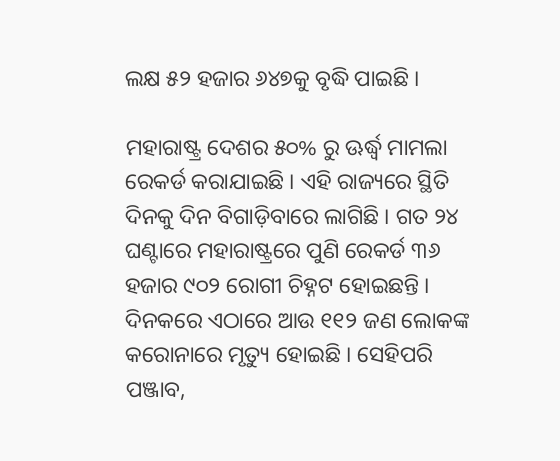ଲକ୍ଷ ୫୨ ହଜାର ୬୪୭କୁ ବୃଦ୍ଧି ପାଇଛି ।

ମହାରାଷ୍ଟ୍ର ଦେଶର ୫୦% ରୁ ଊର୍ଦ୍ଧ୍ୱ ମାମଲା ରେକର୍ଡ କରାଯାଇଛି । ଏହି ରାଜ୍ୟରେ ସ୍ଥିତି ଦିନକୁ ଦିନ ବିଗାଡ଼ିବାରେ ଲାଗିଛି । ଗତ ୨୪ ଘଣ୍ଟାରେ ମହାରାଷ୍ଟ୍ରରେ ପୁଣି ରେକର୍ଡ ୩୬ ହଜାର ୯୦୨ ରୋଗୀ ଚିହ୍ନଟ ହୋଇଛନ୍ତି । ଦିନକରେ ଏଠାରେ ଆଉ ୧୧୨ ଜଣ ଲୋକଙ୍କ କରୋନାରେ ମୃତ୍ୟୁ ହୋଇଛି । ସେହିପରି ପଞ୍ଜାବ,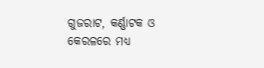ଗୁଜରାଟ, କର୍ଣ୍ଣାଟକ ଓ କେରଳରେ ମଧ୍ୟ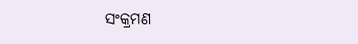ସଂକ୍ରମଣ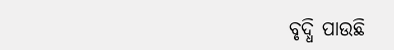ବୃଦ୍ଧି ପାଉଛି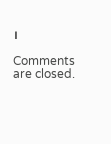।

Comments are closed.